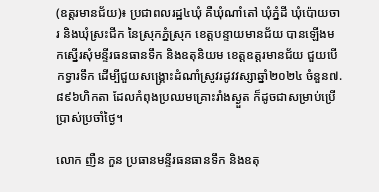(ឧត្តរមានជ័យ)៖ ប្រជាពលរដ្ឋ៤ឃុំ គឺឃុំណាំតៅ ឃុំភ្នំដី ឃុំប៉ោយចារ និងឃុំស្រះជីក នៃស្រុកភ្នំស្រុក ខេត្តបន្ទាយមានជ័យ បានឡើងមកស្នើរសុំមន្ទីរធនធានទឹក និងឧតុនិយម ខេត្តឧត្តរមានជ័យ ជួយបើកទ្វារទឹក ដើម្បីជួយសង្រ្គោះដំណាំស្រូវរដូវវស្សាឆ្នាំ២០២៤ ចំនួន៧.៨៩៦ហិកតា ដែលកំពុងប្រឈមគ្រោះរាំងស្ងួត ក៏ដូចជាសម្រាប់ប្រើប្រាស់ប្រចាំថ្ងៃ។

លោក ញឺន កួន ប្រធានមន្ទីរធនធានទឹក និងឧតុ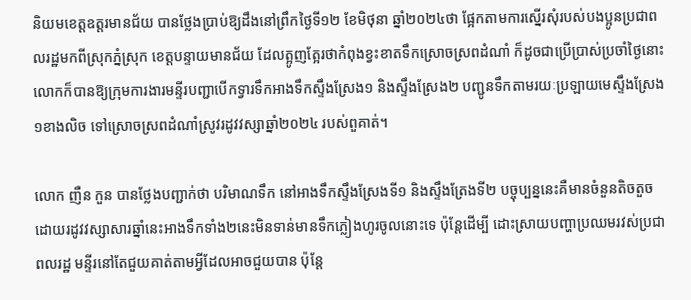និយមខេត្តឧត្តរមានជ័យ បានថ្លែងប្រាប់ឱ្យដឹងនៅព្រឹកថ្ងៃទី១២ ខែមិថុនា ឆ្នាំ២០២៤ថា ផ្អែកតាមការស្នើរសុំរបស់បងប្អូនប្រជាពលរដ្ឋមកពីស្រុកភ្នំស្រុក ខេត្តបន្ទាយមានជ័យ ដែលត្អូញត្អែរថាកំពុងខ្វះខាតទឹកស្រោចស្រពដំណាំ ក៏ដូចជាប្រើប្រាស់ប្រចាំថ្ងៃនោះ លោកក៏បានឱ្យក្រុមការងារមន្ទីរបញ្ជាបើកទ្វារទឹកអាងទឹកស្ទឹងស្រែង១ និងស្ទឹងស្រែង២ បញ្ជូនទឹកតាមរយៈប្រឡាយមេស្ទឹងស្រែង១ខាងលិច ទៅស្រោចស្រពដំណាំស្រូវរដូវវស្សាឆ្នាំ២០២៤ របស់ពួគាត់។

លោក ញឺន កួន បានថ្លែងបញ្ជាក់ថា បរិមាណទឹក នៅអាងទឹកស្ទឹងស្រែងទី១ និងស្ទឹងត្រែងទី២ បច្ចុប្បន្ននេះគឺមានចំនួនតិចតួច ដោយរដូវវស្សាសារឆ្នាំនេះអាងទឹកទាំង២នេះមិនទាន់មានទឹកភ្លៀងហូរចូលនោះទេ ប៉ុន្តែដើម្បី ដោះស្រាយបញ្ហាប្រឈមរវស់ប្រជាពលរដ្ឋ មន្ទីរនៅតែជួយគាត់តាមអ្វីដែលអាចជួយបាន ប៉ុន្តែ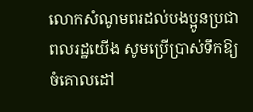លោកសំណូមពរដល់បងប្អូនប្រជាពលរដ្ឋយើង សូមប្រើប្រាស់ទឹកឱ្យចំគោលដៅ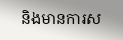និងមានការស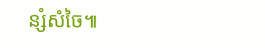ន្សំសំចៃ៕